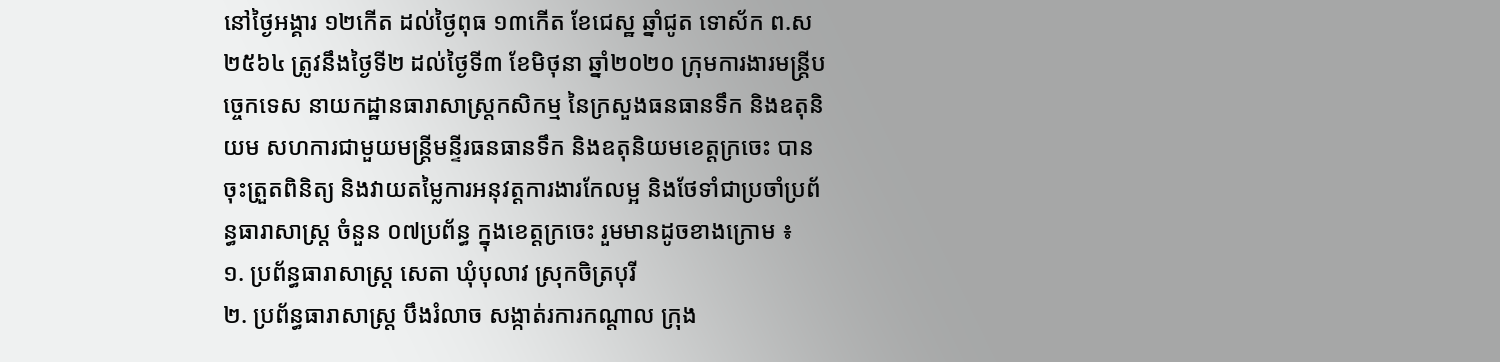នៅថ្ងៃអង្គារ ១២កើត ដល់ថៃ្ងពុធ ១៣កេីត ខែជេស្ឋ ឆ្នាំជូត ទោស័ក ព.ស ២៥៦៤ ត្រូវនឹងថ្ងៃទី២ ដល់ថៃ្ងទី៣ ខែមិថុនា ឆ្នាំ២០២០ ក្រុមការងារមន្ត្រីបច្ចេកទេស នាយកដ្ឋានធារាសាស្រ្តកសិកម្ម នៃក្រសួងធនធានទឹក និងឧតុនិយម សហការជាមួយមន្ត្រីមន្ទីរធនធានទឹក និងឧតុនិយមខេត្តក្រចេះ បានចុះត្រួតពិនិត្យ និងវាយតម្លៃការអនុវត្តការងារកែលម្អ និងថែទាំជាប្រចាំប្រព័ន្ធធារាសាស្ត្រ ចំនួន ០៧ប្រព័ន្ធ ក្នុងខេត្តក្រចេះ រួមមានដូចខាងក្រោម ៖
១. ប្រព័ន្ធធារាសាស្ត្រ សេតា ឃុំបុលាវ ស្រុកចិត្របុរី
២. ប្រព័ន្ធធារាសាស្ត្រ បឹងរំលាច សង្កាត់រការកណ្តាល ក្រុង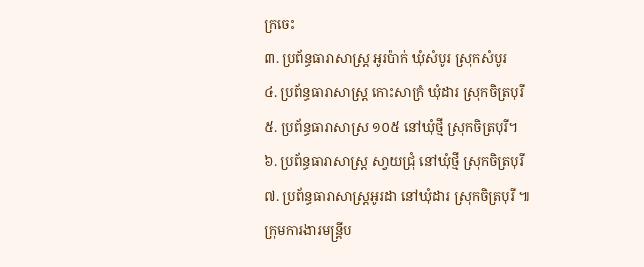ក្រចេះ
៣. ប្រព័ន្ធធារាសាស្រ្ត អូរប៉ាក់ ឃុំសំបូរ ស្រុកសំបូរ
៤. ប្រព័ន្ធធារាសាស្រ្ត កោះសាក្រំ ឃុំដារ ស្រុកចិត្របុរី
៥. ប្រព័ន្ធធារាសាស្រ ១០៥ នៅឃុំថី្ម ស្រុកចិត្របុរី។
៦. ប្រព័ន្ធធារាសាស្រ្ត សា្វយជ្រុំ នៅឃុំថ្មី ស្រុកចិត្របុរី
៧. ប្រព័ន្ធធារាសាស្រ្តអូរដា នៅឃុំដារ ស្រុកចិត្របុរី ៕
ក្រុមការងារមន្ត្រីប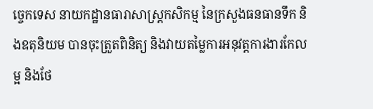ច្ចេកទេស នាយកដ្ឋានធារាសាស្រ្តកសិកម្ម នៃក្រសួងធនធានទឹក និងឧតុនិយម បានចុះត្រួតពិនិត្យ និងវាយតម្លៃការអនុវត្តការងារកែលម្អ និងថែ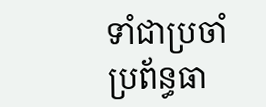ទាំជាប្រចាំប្រព័ន្ធធា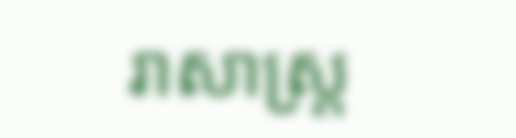រាសាស្ត្រ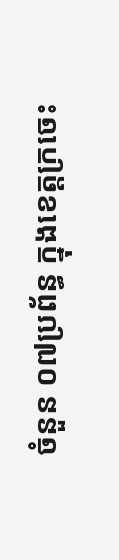ចំនួន ០៧ប្រព័ន្ធ ក្នុងខេត្តក្រចេះ